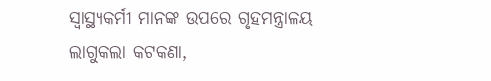ସ୍ୱାସ୍ଥ୍ୟକର୍ମୀ ମାନଙ୍କ ଉପରେ ଗୃହମନ୍ତ୍ରାଳୟ ଲାଗୁକଲା କଟକଣା,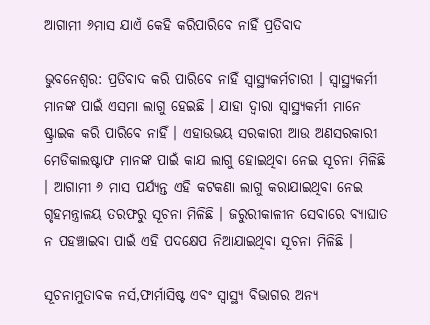ଆଗାମୀ ୬ମାସ ଯାଏଁ କେହି କରିପାରିବେ ନାହିଁ ପ୍ରତିବାଦ

ଭୁବନେଶ୍ୱର: ପ୍ରତିବାଦ କରି ପାରିବେ ନାହିଁ ସ୍ୱାସ୍ଥ୍ୟକର୍ମଚାରୀ । ସ୍ୱାସ୍ଥ୍ୟକର୍ମୀ ମାନଙ୍କ ପାଇଁ ଏସମା ଲାଗୁ ହେଇଛି । ଯାହା ଦ୍ୱାରା ସ୍ୱାସ୍ଥ୍ୟକର୍ମୀ ମାନେ ଷ୍ଟ୍ରାଇକ କରି ପାରିବେ ନାହିଁ । ଏହାଉଭୟ ସରକାରୀ ଆଉ ଅଣସରକାରୀ ମେଡିକାଲଷ୍ଟାଫ ମାନଙ୍କ ପାଇଁ କାଯ ଲାଗୁ ହୋଇଥିବା ନେଇ ସୂଚନା ମିଳିଛି । ଆଗାମୀ ୬ ମାସ ପର୍ଯ୍ୟନ୍ତ ଏହି କଟକଣା ଲାଗୁ କରାଯାଇଥିବା ନେଇ ଗୃହମନ୍ତ୍ରାଳୟ ତରଫରୁ ସୂଚନା ମିଳିଛି । ଜରୁରୀକାଳୀନ ସେବାରେ ବ୍ୟାଘାତ ନ ପହଞ୍ଚାଇବା ପାଇଁ ଏହି ପଦକ୍ଷେପ ନିଆଯାଇଥିବା ସୂଚନା ମିଳିଛି ।

ସୂଚନାମୁତାବକ ନର୍ସ,ଫାର୍ମାସିଷ୍ଟ ଏବଂ ସ୍ୱାସ୍ଥ୍ୟ ବିଭାଗର ଅନ୍ୟ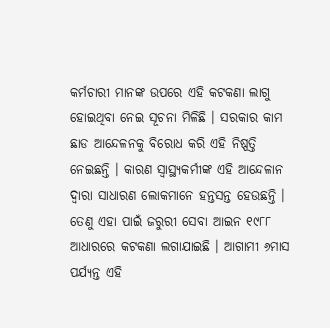କର୍ମଚାରୀ ମାନଙ୍କ ଉପରେ ଏହି କଟକଣା ଲାଗୁ ହୋଇଥିବା ନେଇ ସୂଚନା ମିଳିଛି । ସରକାର କାମ ଛାଡ ଆନ୍ଦେଳନକୁ ବିରୋଧ କରି ଏହି ନିଷ୍ପତ୍ତି ନେଇଛନ୍ତି । କାରଣ ସ୍ୱାସ୍ଥ୍ୟକର୍ମୀଙ୍କ ଏହି ଆନ୍ଦେଳାନ ଦ୍ୱାରା ସାଧାରଣ ଲୋକମାନେ ହନ୍ତସନ୍ତ ହେଉଛନ୍ତି । ତେଣୁ ଏହା ପାଇଁ ଜରୁରୀ ସେବା ଆଇନ ୧୯୮୮ ଆଧାରରେ କଟକଣା ଲଗାଯାଇଛି । ଆଗାମୀ ୬ମାସ ପର୍ଯ୍ୟନ୍ତ ଏହି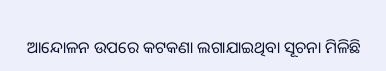ଆନ୍ଦୋଳନ ଉପରେ କଟକଣା ଲଗାଯାଇଥିବା ସୂଚନା ମିଳିଛି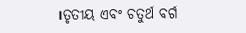।ତୃତୀୟ ଏବଂ ଚତୁର୍ଥ ବର୍ଗ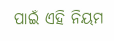ପାଇଁ ଏହି ନିୟମ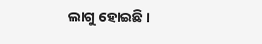ଲାଗୁ ହୋଇଛି ।